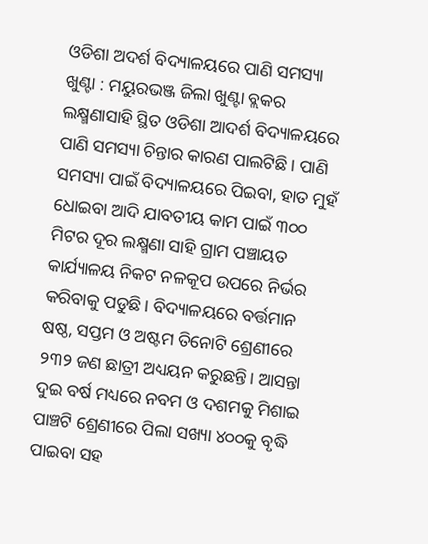ଓଡିଶା ଅଦର୍ଶ ବିଦ୍ୟାଳୟରେ ପାଣି ସମସ୍ୟା
ଖୁଣ୍ଟା : ମୟୁରଭଞ୍ଜ ଜିଲା ଖୁଣ୍ଟା ବ୍ଲକର ଲକ୍ଷ୍ମଣାସାହି ସ୍ଥିତ ଓଡିଶା ଆଦର୍ଶ ବିଦ୍ୟାଳୟରେ ପାଣି ସମସ୍ୟା ଚିନ୍ତାର କାରଣ ପାଲଟିଛି। ପାଣି ସମସ୍ୟା ପାଇଁ ବିଦ୍ୟାଳୟରେ ପିଇବା, ହାତ ମୁହଁ ଧୋଇବା ଆଦି ଯାବତୀୟ କାମ ପାଇଁ ୩୦୦ ମିଟର ଦୂର ଲକ୍ଷ୍ମଣା ସାହି ଗ୍ରାମ ପଞ୍ଚାୟତ କାର୍ଯ୍ୟାଳୟ ନିକଟ ନଳକୂପ ଉପରେ ନିର୍ଭର କରିବାକୁ ପଡୁଛି। ବିଦ୍ୟାଳୟରେ ବର୍ତ୍ତମାନ ଷଷ୍ଠ, ସପ୍ତମ ଓ ଅଷ୍ଟମ ତିନୋଟି ଶ୍ରେଣୀରେ ୨୩୨ ଜଣ ଛାତ୍ରୀ ଅଧ୍ୟୟନ କରୁଛନ୍ତି। ଆସନ୍ତା ଦୁଇ ବର୍ଷ ମଧ୍ୟରେ ନବମ ଓ ଦଶମକୁ ମିଶାଇ ପାଞ୍ଚଟି ଶ୍ରେଣୀରେ ପିଲା ସଖ୍ୟା ୪୦୦କୁ ବୃଦ୍ଧି ପାଇବା ସହ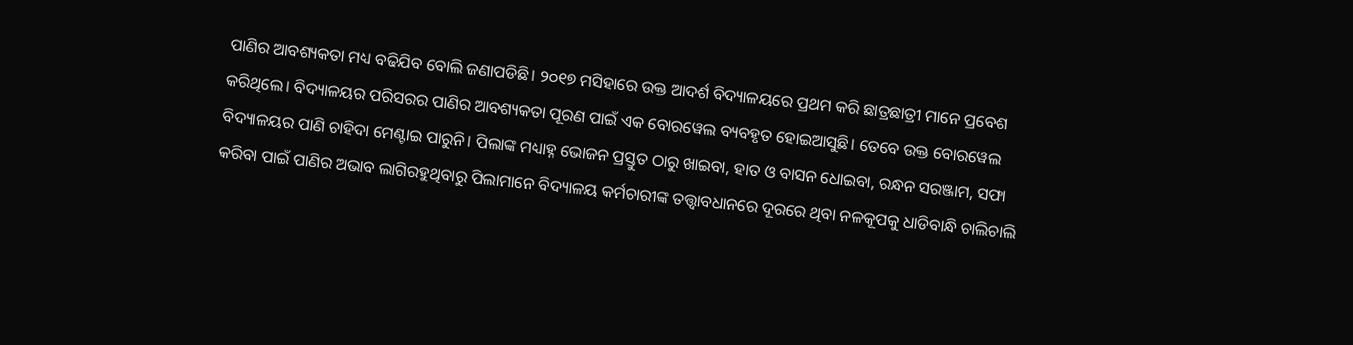ପାଣିର ଆବଶ୍ୟକତା ମଧ୍ୟ ବଢିଯିବ ବୋଲି ଜଣାପଡିଛି। ୨୦୧୭ ମସିହାରେ ଉକ୍ତ ଆଦର୍ଶ ବିଦ୍ୟାଳୟରେ ପ୍ରଥମ କରି ଛାତ୍ରଛାତ୍ରୀ ମାନେ ପ୍ରବେଶ କରିଥିଲେ। ବିଦ୍ୟାଳୟର ପରିସରର ପାଣିର ଆବଶ୍ୟକତା ପୂରଣ ପାଇଁ ଏକ ବୋରୱେଲ ବ୍ୟବହୃତ ହୋଇଆସୁଛି। ତେବେ ଉକ୍ତ ବୋରୱେଲ ବିଦ୍ୟାଳୟର ପାଣି ଚାହିଦା ମେଣ୍ଟାଇ ପାରୁନି। ପିଲାଙ୍କ ମଧ୍ୟାହ୍ନ ଭୋଜନ ପ୍ରସ୍ତୁତ ଠାରୁ ଖାଇବା, ହାତ ଓ ବାସନ ଧୋଇବା, ରନ୍ଧନ ସରଞ୍ଜାମ, ସଫା କରିବା ପାଇଁ ପାଣିର ଅଭାବ ଲାଗିରହୁଥିବାରୁ ପିଲାମାନେ ବିଦ୍ୟାଳୟ କର୍ମଚାରୀଙ୍କ ତତ୍ତ୍ୱାବଧାନରେ ଦୂରରେ ଥିବା ନଳକୂପକୁ ଧାଡିବାନ୍ଧି ଚାଲିଚାଲି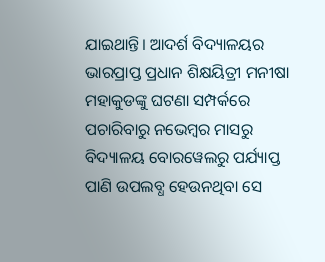ଯାଇଥାନ୍ତି। ଆଦର୍ଶ ବିଦ୍ୟାଳୟର ଭାରପ୍ରାପ୍ତ ପ୍ରଧାନ ଶିକ୍ଷୟିତ୍ରୀ ମନୀଷା ମହାକୁଡଙ୍କୁ ଘଟଣା ସମ୍ପର୍କରେ ପଚାରିବାରୁ ନଭେମ୍ବର ମାସରୁ ବିଦ୍ୟାଳୟ ବୋରୱେଲରୁ ପର୍ଯ୍ୟାପ୍ତ ପାଣି ଉପଲବ୍ଧ ହେଉନଥିବା ସେ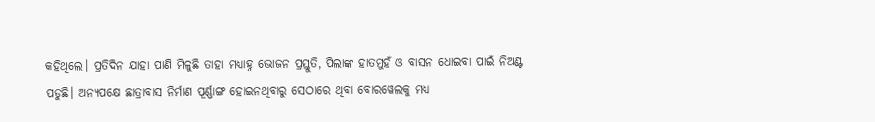କହିଥିଲେ। ପ୍ରତିଦିନ ଯାହା ପାଣି ମିଳୁଛି ତାହା ମଧ୍ୟାହ୍ନ ଭୋଜନ ପ୍ରସ୍ତୁତି, ପିଲାଙ୍କ ହାତମୁହଁ ଓ ବାସନ ଧୋଇବା ପାଇଁ ନିଅଣ୍ଟ ପଡୁଛି। ଅନ୍ୟପକ୍ଷେ ଛାତ୍ରାବାସ ନିର୍ମାଣ ପୂର୍ଣ୍ଣାଙ୍ଗ ହୋଇନଥିବାରୁ ସେଠାରେ ଥିବା ବୋରୱେଲକୁ ମଧ୍ୟ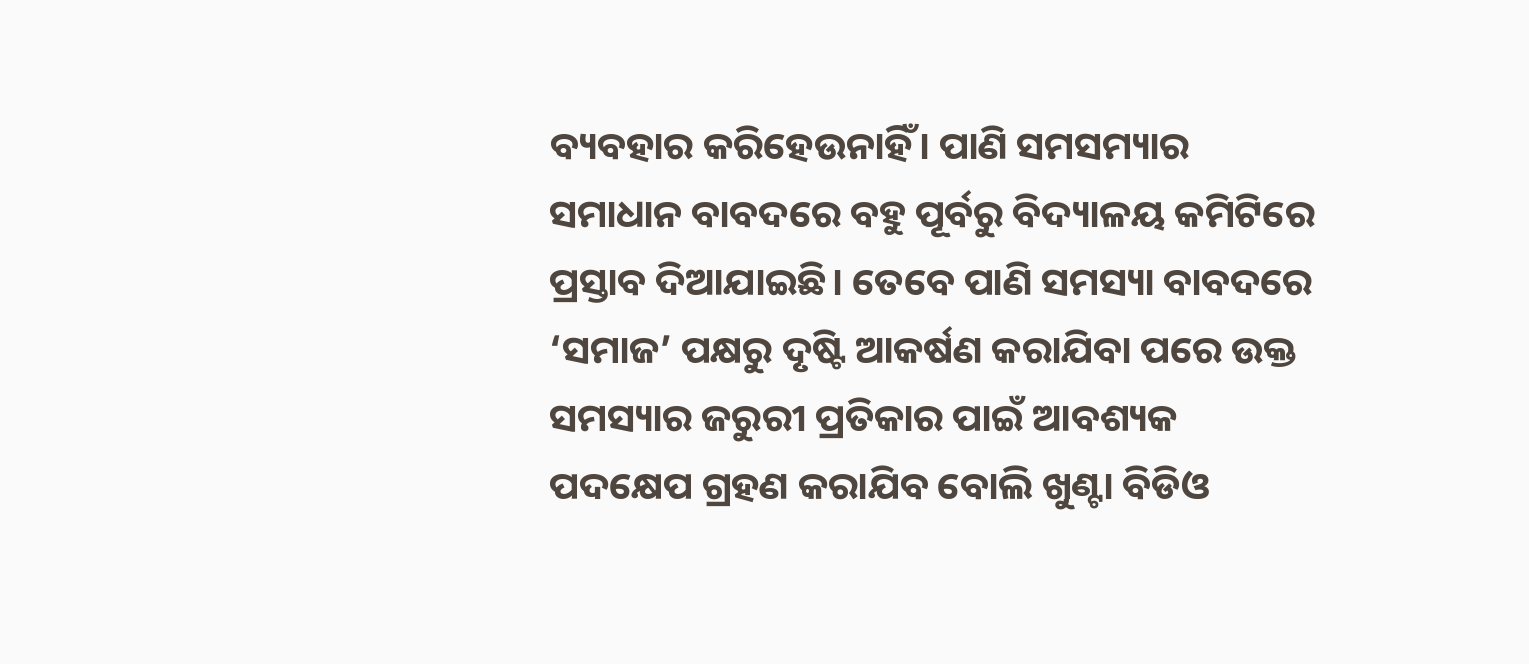ବ୍ୟବହାର କରିହେଉନାହିଁ। ପାଣି ସମସମ୍ୟାର ସମାଧାନ ବାବଦରେ ବହୁ ପୂର୍ବରୁ ବିଦ୍ୟାଳୟ କମିଟିରେ ପ୍ରସ୍ତାବ ଦିଆଯାଇଛି। ତେବେ ପାଣି ସମସ୍ୟା ବାବଦରେ ‘ସମାଜ’ ପକ୍ଷରୁ ଦୃଷ୍ଟି ଆକର୍ଷଣ କରାଯିବା ପରେ ଉକ୍ତ ସମସ୍ୟାର ଜରୁରୀ ପ୍ରତିକାର ପାଇଁ ଆବଶ୍ୟକ ପଦକ୍ଷେପ ଗ୍ରହଣ କରାଯିବ ବୋଲି ଖୁଣ୍ଟା ବିଡିଓ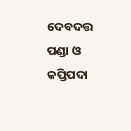ଦେବଦତ୍ତ ପଣ୍ଡା ଓ କପ୍ତିପଦା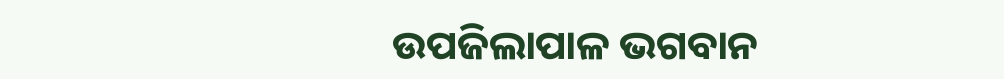ଉପଜିଲାପାଳ ଭଗବାନ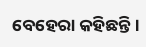ବେହେରା କହିଛନ୍ତି।